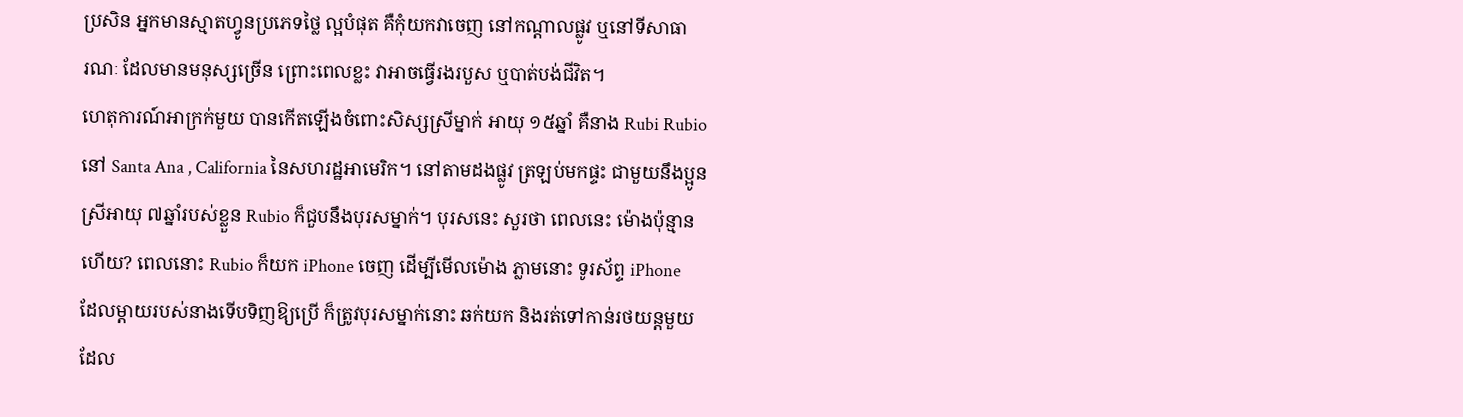ប្រសិន អ្នកមានស្មាតហ្វូនប្រភេទថ្លៃ ល្អបំផុត គឺកុំយកវាចេញ នៅកណ្ដាលផ្លូវ ឬនៅទីសាធា
រណៈ ដែលមានមនុស្សច្រើន ព្រោះពេលខ្លះ វាអាចធ្វើរងរបួស ឬបាត់បង់ជីវិត។
ហេតុការណ៍អាក្រក់មួយ បានកើតឡើងចំពោះសិស្សស្រីម្នាក់ អាយុ ១៥ឆ្នាំ គឺនាង Rubi Rubio
នៅ Santa Ana , California នៃសហរដ្ឋអាមេរិក។ នៅតាមដងផ្លូវ ត្រឡប់មកផ្ទះ ជាមួយនឹងប្អូន
ស្រីអាយុ ៧ឆ្នាំរបស់ខ្លួន Rubio ក៏ជួបនឹងបុរសម្នាក់។ បុរសនេះ សួរថា ពេលនេះ ម៉ោងប៉ុន្មាន
ហើយ? ពេលនោះ Rubio ក៏យក iPhone ចេញ ដើម្បីមើលម៉ោង ភ្លាមនោះ ទូរស័ព្ទ iPhone
ដែលម្ដាយរបស់នាងទើបទិញឱ្យប្រើ ក៏ត្រូវបុរសម្នាក់នោះ ឆក់យក និងរត់ទៅកាន់រថយន្ដមួយ
ដែល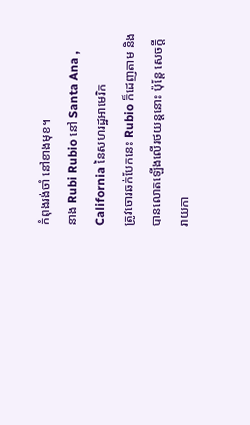កំពុងរង់ចាំ នៅខាងមុខ។
នាង Rubi Rubio នៅ Santa Ana , California នៃសហរដ្ឋអាមេរិក
ត្រូវចោរឆក់បែកនេះ Rubio ក៏ដេញតាម និងបានលោតឡើងលើរថយន្ដនោះ ប៉ុន្ដែ សេចក្ដី
រាយកា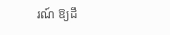រណ៍ ឱ្យដឹ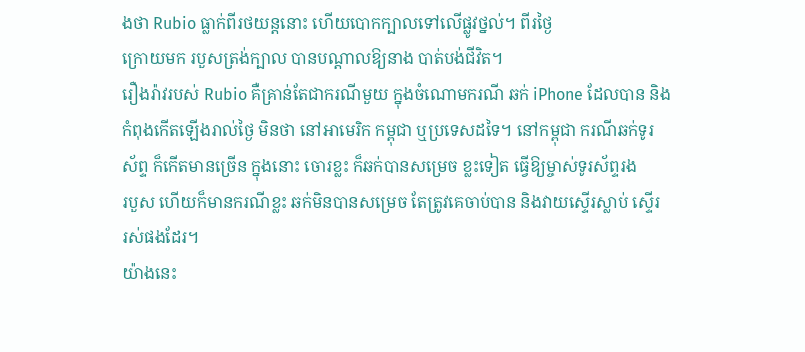ងថា Rubio ធ្លាក់ពីរថយន្ដនោះ ហើយបោកក្បាលទៅលើផ្លូវថ្នល់។ ពីរថ្ងៃ
ក្រោយមក របួសត្រង់ក្បាល បានបណ្ដាលឱ្យនាង បាត់បង់ជីវិត។
រឿងរ៉ាវរបស់ Rubio គឺគ្រាន់តែជាករណីមួយ ក្នុងចំណោមករណី ឆក់ iPhone ដែលបាន និង
កំពុងកើតឡើងរាល់ថ្ងៃ មិនថា នៅអាមេរិក កម្ពុជា ឬប្រទេសដទៃ។ នៅកម្ពុជា ករណីឆក់ទូរ
ស័ព្ទ ក៏កើតមានច្រើន ក្នុងនោះ ចោរខ្លះ ក៏ឆក់បានសម្រេច ខ្លះទៀត ធ្វើឱ្យម្ចាស់ទូរស័ព្ទរង
របួស ហើយក៏មានករណីខ្លះ ឆក់មិនបានសម្រេច តែត្រូវគេចាប់បាន និងវាយស្ទើរស្លាប់ ស្ទើរ
រស់ផងដែរ។
យ៉ាងនេះ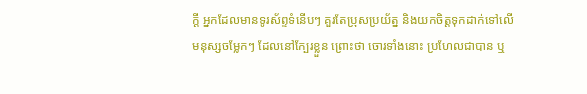ក្ដី អ្នកដែលមានទូរស័ព្ទទំនើបៗ គួរតែប្រុសប្រយ័ត្ន និងយកចិត្តទុកដាក់ទៅលើ
មនុស្សចម្លែកៗ ដែលនៅក្បែរខ្លួន ព្រោះថា ចោរទាំងនោះ ប្រហែលជាបាន ឬ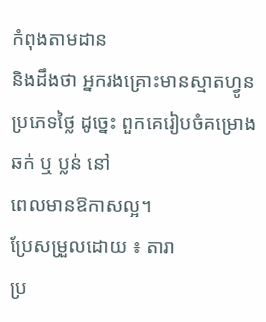កំពុងតាមដាន
និងដឹងថា អ្នករងគ្រោះមានស្មាតហ្វូនប្រភេទថ្លៃ ដូច្នេះ ពួកគេរៀបចំគម្រោងឆក់ ឬ ប្លន់ នៅ
ពេលមានឱកាសល្អ។
ប្រែសម្រួលដោយ ៖ តារា
ប្រ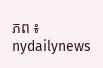ភព ៖ nydailynews